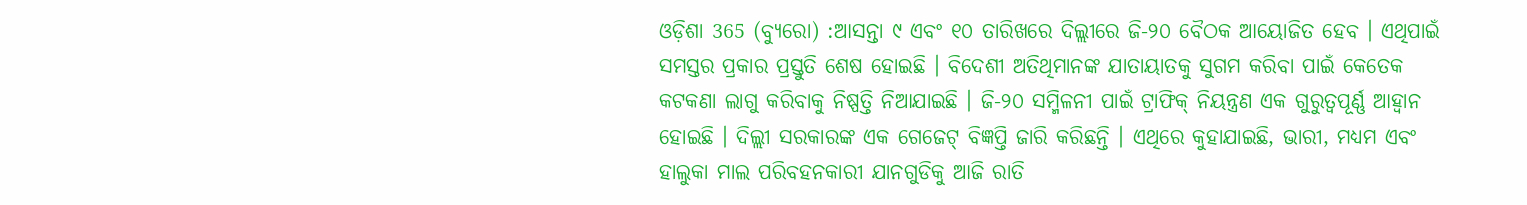ଓଡ଼ିଶା 365 (ବ୍ୟୁରୋ) :ଆସନ୍ତା ୯ ଏବଂ ୧୦ ତାରିଖରେ ଦିଲ୍ଲୀରେ ଜି-୨୦ ବୈଠକ ଆୟୋଜିତ ହେବ । ଏଥିପାଇଁ ସମସ୍ତର ପ୍ରକାର ପ୍ରସ୍ତୁତି ଶେଷ ହୋଇଛି । ବିଦେଶୀ ଅତିଥିମାନଙ୍କ ଯାତାୟାତକୁ ସୁଗମ କରିବା ପାଇଁ କେତେକ କଟକଣା ଲାଗୁ କରିବାକୁ ନିଷ୍ପତ୍ତି ନିଆଯାଇଛି । ଜି-୨୦ ସମ୍ମିଳନୀ ପାଇଁ ଟ୍ରାଫିକ୍ ନିୟନ୍ତ୍ରଣ ଏକ ଗୁରୁତ୍ବପୂର୍ଣ୍ଣ ଆହ୍ବାନ ହୋଇଛି । ଦିଲ୍ଲୀ ସରକାରଙ୍କ ଏକ ଗେଜେଟ୍ ବିଜ୍ଞପ୍ତି ଜାରି କରିଛନ୍ତି । ଏଥିରେ କୁହାଯାଇଛି, ଭାରୀ, ମଧ୍ୟମ ଏବଂ ହାଲୁକା ମାଲ ପରିବହନକାରୀ ଯାନଗୁଡିକୁ ଆଜି ରାତି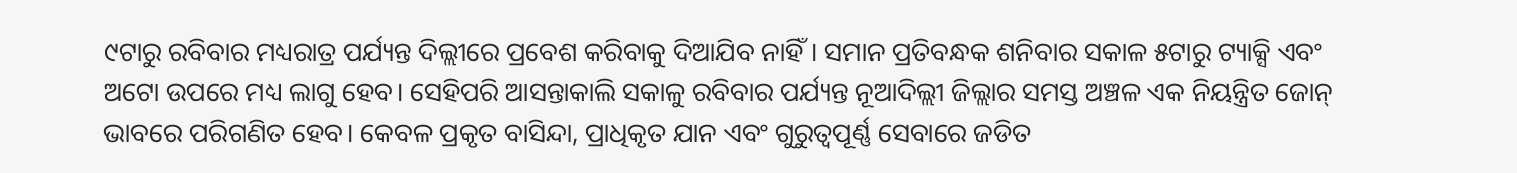୯ଟାରୁ ରବିବାର ମଧ୍ୟରାତ୍ର ପର୍ଯ୍ୟନ୍ତ ଦିଲ୍ଲୀରେ ପ୍ରବେଶ କରିବାକୁ ଦିଆଯିବ ନାହିଁ। ସମାନ ପ୍ରତିବନ୍ଧକ ଶନିବାର ସକାଳ ୫ଟାରୁ ଟ୍ୟାକ୍ସି ଏବଂ ଅଟୋ ଉପରେ ମଧ୍ୟ ଲାଗୁ ହେବ। ସେହିପରି ଆସନ୍ତାକାଲି ସକାଳୁ ରବିବାର ପର୍ଯ୍ୟନ୍ତ ନୂଆଦିଲ୍ଲୀ ଜିଲ୍ଲାର ସମସ୍ତ ଅଞ୍ଚଳ ଏକ ନିୟନ୍ତ୍ରିତ ଜୋନ୍ ଭାବରେ ପରିଗଣିତ ହେବ। କେବଳ ପ୍ରକୃତ ବାସିନ୍ଦା, ପ୍ରାଧିକୃତ ଯାନ ଏବଂ ଗୁରୁତ୍ୱପୂର୍ଣ୍ଣ ସେବାରେ ଜଡିତ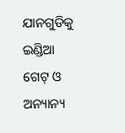ଯାନଗୁଡିକୁ ଇଣ୍ଡିଆ ଗେଟ୍ ଓ ଅନ୍ୟାନ୍ୟ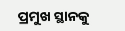ପ୍ରମୁଖ ସ୍ଥାନକୁ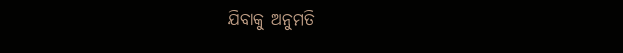ଯିବାକୁ ଅନୁମତି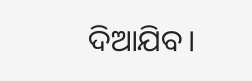ଦିଆଯିବ।